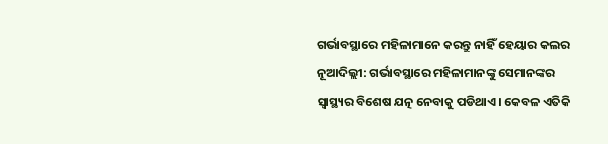ଗର୍ଭାବସ୍ଥାରେ ମହିଳାମାନେ କରନ୍ତୁ ନାହିଁ ହେୟାର କଲର
ନୂଆଦିଲ୍ଲୀ: ଗର୍ଭାବସ୍ଥାରେ ମହିଳାମାନଙ୍କୁ ସେମାନଙ୍କର ସ୍ୱାସ୍ଥ୍ୟର ବିଶେଷ ଯତ୍ନ ନେବାକୁ ପଡିଥାଏ। କେବଳ ଏତିକି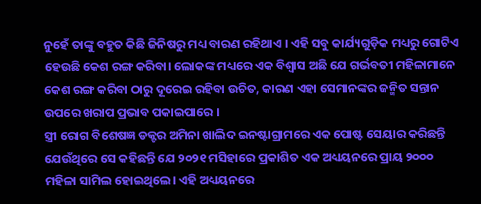ନୁହେଁ ତାଙ୍କୁ ବହୁତ କିଛି ଜିନିଷରୁ ମଧ୍ୟ ବାରଣ ରହିଥାଏ । ଏହି ସବୁ କାର୍ଯ୍ୟଗୁଡ଼ିକ ମଧ୍ୟରୁ ଗୋଟିଏ ହେଉଛି କେଶ ରଙ୍ଗ କରିବା। ଲୋକଙ୍କ ମଧ୍ୟରେ ଏକ ବିଶ୍ୱାସ ଅଛି ଯେ ଗର୍ଭବତୀ ମହିଳାମାନେ କେଶ ରଙ୍ଗ କରିବା ଠାରୁ ଦୂରେଇ ରହିବା ଉଚିତ, କାରଣ ଏହା ସେମାନଙ୍କର ଜନ୍ମିତ ସନ୍ତାନ ଉପରେ ଖରାପ ପ୍ରଭାବ ପକାଇପାରେ ।
ସ୍ତ୍ରୀ ରୋଗ ବିଶେଷଜ୍ଞ ଡକ୍ଟର ଅମିନା ଖାଲିଦ ଇନଷ୍ଟାଗ୍ରାମରେ ଏକ ପୋଷ୍ଟ ସେୟାର କରିଛନ୍ତି ଯେଉଁଥିରେ ସେ କହିଛନ୍ତି ଯେ ୨୦୨୧ ମସିହାରେ ପ୍ରକାଶିତ ଏକ ଅଧ୍ୟୟନରେ ପ୍ରାୟ ୨୦୦୦ ମହିଳା ସାମିଲ ହୋଇଥିଲେ। ଏହି ଅଧ୍ୟୟନରେ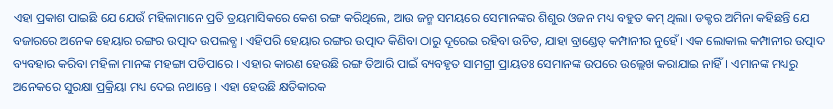ଏହା ପ୍ରକାଶ ପାଇଛି ଯେ ଯେଉଁ ମହିଳାମାନେ ପ୍ରତି ତ୍ରୟମାସିକରେ କେଶ ରଙ୍ଗ କରିଥିଲେ, ଆଉ ଜନ୍ମ ସମୟରେ ସେମାନଙ୍କର ଶିଶୁର ଓଜନ ମଧ୍ୟ ବହୁତ କମ୍ ଥିଲା। ଡକ୍ଟର ଅମିନା କହିଛନ୍ତି ଯେ ବଜାରରେ ଅନେକ ହେୟାର ରଙ୍ଗର ଉତ୍ପାଦ ଉପଲବ୍ଧ । ଏହିପରି ହେୟାର ରଙ୍ଗର ଉତ୍ପାଦ କିଣିବା ଠାରୁ ଦୂରେଇ ରହିବା ଉଚିତ, ଯାହା ବ୍ରାଣ୍ଡେଡ୍ କମ୍ପାନୀର ନୁହେଁ। ଏକ ଲୋକାଲ କମ୍ପାନୀର ଉତ୍ପାଦ ବ୍ୟବହାର କରିବା ମହିଳା ମାନଙ୍କ ମହଙ୍ଗା ପଡିପାରେ । ଏହାର କାରଣ ହେଉଛି ରଙ୍ଗ ତିଆରି ପାଇଁ ବ୍ୟବହୃତ ସାମଗ୍ରୀ ପ୍ରାୟତଃ ସେମାନଙ୍କ ଉପରେ ଉଲ୍ଲେଖ କରାଯାଇ ନାହିଁ। ଏମାନଙ୍କ ମଧ୍ୟରୁ ଅନେକରେ ସୁରକ୍ଷା ପ୍ରକ୍ରିୟା ମଧ୍ୟ ଦେଇ ନଥାନ୍ତେ । ଏହା ହେଉଛି କ୍ଷତିକାରକ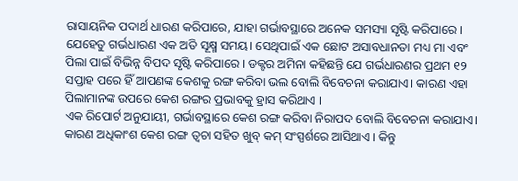ରାସାୟନିକ ପଦାର୍ଥ ଧାରଣ କରିପାରେ, ଯାହା ଗର୍ଭାବସ୍ଥାରେ ଅନେକ ସମସ୍ୟା ସୃଷ୍ଟି କରିପାରେ ।
ଯେହେତୁ ଗର୍ଭଧାରଣ ଏକ ଅତି ସୂକ୍ଷ୍ମ ସମୟ। ସେଥିପାଇଁ ଏକ ଛୋଟ ଅସାବଧାନତା ମଧ୍ୟ ମା ଏବଂ ପିଲା ପାଇଁ ବିଭିନ୍ନ ବିପଦ ସୃଷ୍ଟି କରିପାରେ । ଡକ୍ଟର ଅମିନା କହିଛନ୍ତି ଯେ ଗର୍ଭଧାରଣର ପ୍ରଥମ ୧୨ ସପ୍ତାହ ପରେ ହିଁ ଆପଣଙ୍କ କେଶକୁ ରଙ୍ଗ କରିବା ଭଲ ବୋଲି ବିବେଚନା କରାଯାଏ। କାରଣ ଏହା ପିଲାମାନଙ୍କ ଉପରେ କେଶ ରଙ୍ଗର ପ୍ରଭାବକୁ ହ୍ରାସ କରିଥାଏ ।
ଏକ ରିପୋର୍ଟ ଅନୁଯାୟୀ, ଗର୍ଭାବସ୍ଥାରେ କେଶ ରଙ୍ଗ କରିବା ନିରାପଦ ବୋଲି ବିବେଚନା କରାଯାଏ। କାରଣ ଅଧିକାଂଶ କେଶ ରଙ୍ଗ ତ୍ୱଚା ସହିତ ଖୁବ୍ କମ୍ ସଂସ୍ପର୍ଶରେ ଆସିଥାଏ । କିନ୍ତୁ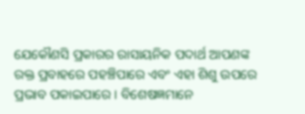ଯେକୌଣସି ପ୍ରକାରର ରାସାୟନିକ ପଦାର୍ଥ ଆପଣଙ୍କ ରକ୍ତ ପ୍ରବାହରେ ପହଞ୍ଚିପାରେ ଏବଂ ଏହା ଶିଶୁ ଉପରେ ପ୍ରଭାବ ପକାଇପାରେ । ବିଶେଷଜ୍ଞମାନେ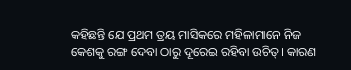କହିଛନ୍ତି ଯେ ପ୍ରଥମ ତ୍ରୟ ମାସିକରେ ମହିଳାମାନେ ନିଜ କେଶକୁ ରଙ୍ଗ ଦେବା ଠାରୁ ଦୂରେଇ ରହିବା ଉଚିତ୍। କାରଣ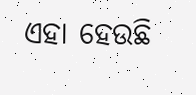ଏହା ହେଉଛି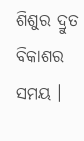ଶିଶୁର ଦ୍ରୁତ ବିକାଶର ସମୟ ।